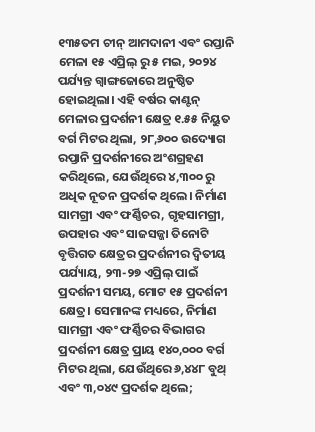୧୩୫ତମ ଚୀନ୍ ଆମଦାନୀ ଏବଂ ରପ୍ତାନି ମେଳା ୧୫ ଏପ୍ରିଲ୍ ରୁ ୫ ମଇ, ୨୦୨୪ ପର୍ଯ୍ୟନ୍ତ ଗ୍ୱାଙ୍ଗଜୋରେ ଅନୁଷ୍ଠିତ ହୋଇଥିଲା। ଏହି ବର୍ଷର କାଣ୍ଟନ୍ ମେଳାର ପ୍ରଦର୍ଶନୀ କ୍ଷେତ୍ର ୧.୫୫ ନିୟୁତ ବର୍ଗ ମିଟର ଥିଲା, ୨୮,୬୦୦ ଉଦ୍ୟୋଗ ରପ୍ତାନି ପ୍ରଦର୍ଶନୀରେ ଅଂଶଗ୍ରହଣ କରିଥିଲେ, ଯେଉଁଥିରେ ୪,୩୦୦ ରୁ ଅଧିକ ନୂତନ ପ୍ରଦର୍ଶକ ଥିଲେ। ନିର୍ମାଣ ସାମଗ୍ରୀ ଏବଂ ଫର୍ଣ୍ଣିଚର, ଗୃହସାମଗ୍ରୀ, ଉପହାର ଏବଂ ସାଜସଜ୍ଜା ତିନୋଟି ବୃତ୍ତିଗତ କ୍ଷେତ୍ରର ପ୍ରଦର୍ଶନୀର ଦ୍ୱିତୀୟ ପର୍ଯ୍ୟାୟ, ୨୩-୨୭ ଏପ୍ରିଲ୍ ପାଇଁ ପ୍ରଦର୍ଶନୀ ସମୟ, ମୋଟ ୧୫ ପ୍ରଦର୍ଶନୀ କ୍ଷେତ୍ର। ସେମାନଙ୍କ ମଧ୍ୟରେ, ନିର୍ମାଣ ସାମଗ୍ରୀ ଏବଂ ଫର୍ଣ୍ଣିଚର ବିଭାଗର ପ୍ରଦର୍ଶନୀ କ୍ଷେତ୍ର ପ୍ରାୟ ୧୪୦,୦୦୦ ବର୍ଗ ମିଟର ଥିଲା, ଯେଉଁଥିରେ ୬,୪୪୮ ବୁଥ୍ ଏବଂ ୩,୦୪୯ ପ୍ରଦର୍ଶକ ଥିଲେ;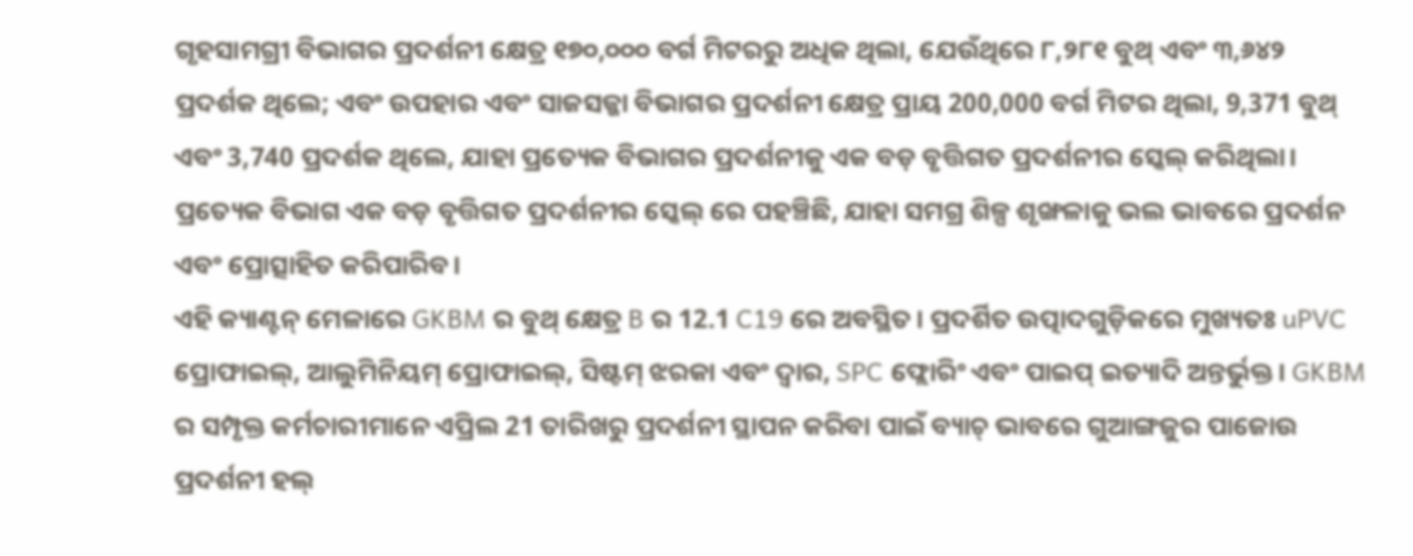ଗୃହସାମଗ୍ରୀ ବିଭାଗର ପ୍ରଦର୍ଶନୀ କ୍ଷେତ୍ର ୧୭୦,୦୦୦ ବର୍ଗ ମିଟରରୁ ଅଧିକ ଥିଲା, ଯେଉଁଥିରେ ୮,୨୮୧ ବୁଥ୍ ଏବଂ ୩,୬୪୨ ପ୍ରଦର୍ଶକ ଥିଲେ; ଏବଂ ଉପହାର ଏବଂ ସାଜସଜ୍ଜା ବିଭାଗର ପ୍ରଦର୍ଶନୀ କ୍ଷେତ୍ର ପ୍ରାୟ 200,000 ବର୍ଗ ମିଟର ଥିଲା, 9,371 ବୁଥ୍ ଏବଂ 3,740 ପ୍ରଦର୍ଶକ ଥିଲେ, ଯାହା ପ୍ରତ୍ୟେକ ବିଭାଗର ପ୍ରଦର୍ଶନୀକୁ ଏକ ବଡ଼ ବୃତ୍ତିଗତ ପ୍ରଦର୍ଶନୀର ସ୍କେଲ୍ କରିଥିଲା। ପ୍ରତ୍ୟେକ ବିଭାଗ ଏକ ବଡ଼ ବୃତ୍ତିଗତ ପ୍ରଦର୍ଶନୀର ସ୍କେଲ୍ ରେ ପହଞ୍ଚିଛି, ଯାହା ସମଗ୍ର ଶିଳ୍ପ ଶୃଙ୍ଖଳାକୁ ଭଲ ଭାବରେ ପ୍ରଦର୍ଶନ ଏବଂ ପ୍ରୋତ୍ସାହିତ କରିପାରିବ।
ଏହି କ୍ୟାଣ୍ଟନ୍ ମେଳାରେ GKBM ର ବୁଥ୍ କ୍ଷେତ୍ର B ର 12.1 C19 ରେ ଅବସ୍ଥିତ। ପ୍ରଦର୍ଶିତ ଉତ୍ପାଦଗୁଡ଼ିକରେ ମୁଖ୍ୟତଃ uPVC ପ୍ରୋଫାଇଲ୍, ଆଲୁମିନିୟମ୍ ପ୍ରୋଫାଇଲ୍, ସିଷ୍ଟମ୍ ଝରକା ଏବଂ ଦ୍ୱାର, SPC ଫ୍ଲୋରିଂ ଏବଂ ପାଇପ୍ ଇତ୍ୟାଦି ଅନ୍ତର୍ଭୁକ୍ତ। GKBM ର ସମ୍ପୃକ୍ତ କର୍ମଚାରୀମାନେ ଏପ୍ରିଲ 21 ତାରିଖରୁ ପ୍ରଦର୍ଶନୀ ସ୍ଥାପନ କରିବା ପାଇଁ ବ୍ୟାଚ୍ ଭାବରେ ଗୁଆଙ୍ଗଜୁର ପାଜୋଉ ପ୍ରଦର୍ଶନୀ ହଲ୍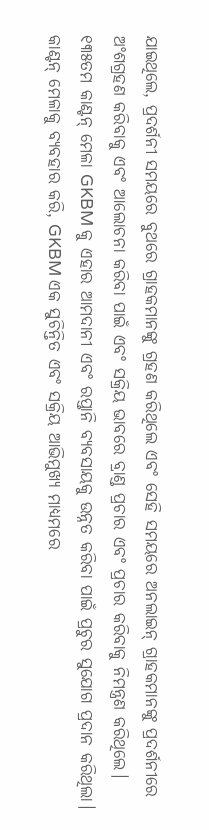ଯାଇଥିଲେ, ପ୍ରଦର୍ଶନୀ ସମୟରେ ବୁଥରେ ଗ୍ରାହକମାନଙ୍କୁ ଗ୍ରହଣ କରିଥିଲେ ଏବଂ ସେହି ସମୟରେ ଅନଲାଇନ୍ ଗ୍ରାହକମାନଙ୍କୁ ପ୍ରଦର୍ଶନୀରେ ଅଂଶଗ୍ରହଣ କରିବାକୁ ଏବଂ ଆଲୋଚନା କରିବା ପାଇଁ ଏବଂ ସକ୍ରିୟ ଭାବରେ ବ୍ରାଣ୍ଡ ପ୍ରଚାର ଏବଂ ପ୍ରଚାର କରିବାକୁ ନିମନ୍ତ୍ରଣ କରିଥିଲେ।
୧୩୫ତମ କାଣ୍ଟନ୍ ମେଳା GKBM କୁ ଏହାର ଆମଦାନୀ ଏବଂ ରପ୍ତାନି ବ୍ୟବସାୟକୁ ଉନ୍ନତ କରିବା ପାଇଁ ପ୍ରଚୁର ସୁଯୋଗ ପ୍ରଦାନ କରିଥିଲା। କାଣ୍ଟନ୍ ମେଳାକୁ ବ୍ୟବହାର କରି, GKBM ଏକ ସୁଚିନ୍ତିତ ଏବଂ ସକ୍ରିୟ ଆଭିମୁଖ୍ୟ ମାଧ୍ୟମରେ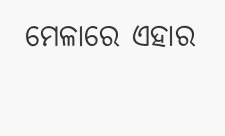ମେଳାରେ ଏହାର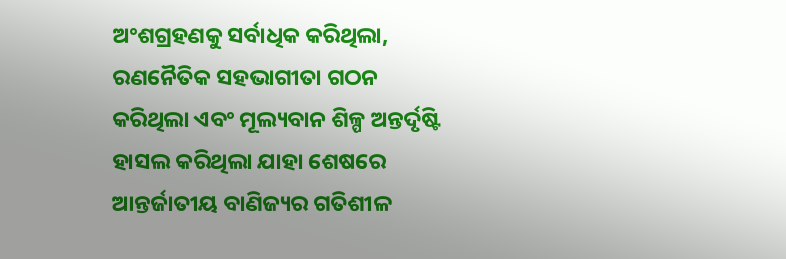ଅଂଶଗ୍ରହଣକୁ ସର୍ବାଧିକ କରିଥିଲା, ରଣନୈତିକ ସହଭାଗୀତା ଗଠନ କରିଥିଲା ଏବଂ ମୂଲ୍ୟବାନ ଶିଳ୍ପ ଅନ୍ତର୍ଦୃଷ୍ଟି ହାସଲ କରିଥିଲା ଯାହା ଶେଷରେ ଆନ୍ତର୍ଜାତୀୟ ବାଣିଜ୍ୟର ଗତିଶୀଳ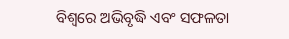ବିଶ୍ୱରେ ଅଭିବୃଦ୍ଧି ଏବଂ ସଫଳତା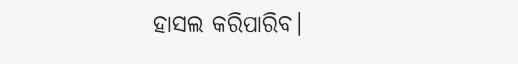ହାସଲ କରିପାରିବ।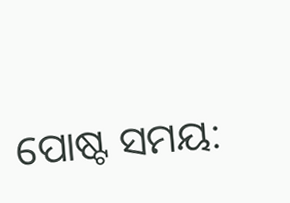ପୋଷ୍ଟ ସମୟ: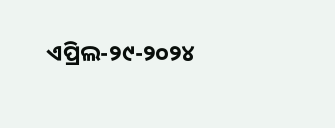ଏପ୍ରିଲ-୨୯-୨୦୨୪